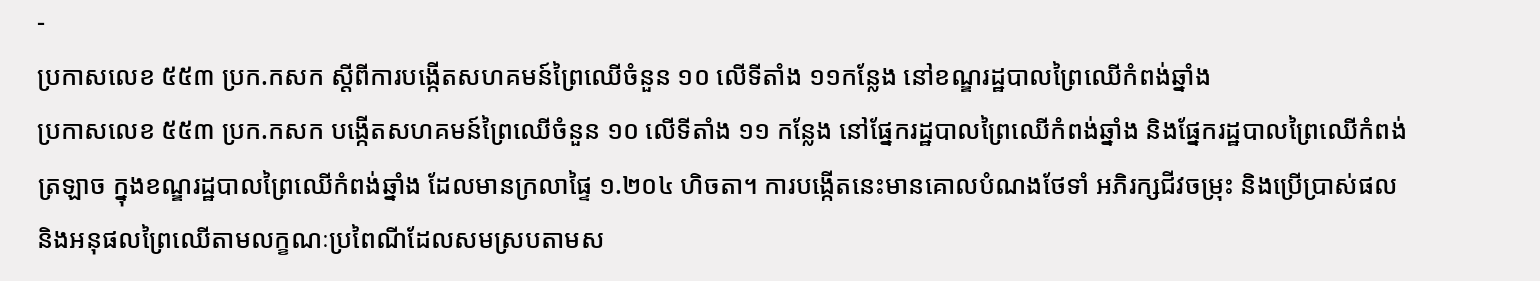-
ប្រកាសលេខ ៥៥៣ ប្រក.កសក ស្ដីពីការបង្កើតសហគមន៍ព្រៃឈើចំនួន ១០ លើទីតាំង ១១កន្លែង នៅខណ្ឌរដ្ឋបាលព្រៃឈើកំពង់ឆ្នាំង
ប្រកាសលេខ ៥៥៣ ប្រក.កសក បង្កើតសហគមន៍ព្រៃឈើចំនួន ១០ លើទីតាំង ១១ កន្លែង នៅផ្នែករដ្ឋបាលព្រៃឈើកំពង់ឆ្នាំង និងផ្នែករដ្ឋបាលព្រៃឈើកំពង់ត្រឡាច ក្នុងខណ្ឌរដ្ឋបាលព្រៃឈើកំពង់ឆ្នាំង ដែលមានក្រលាផ្ទៃ ១.២០៤ ហិចតា។ ការបង្កើតនេះមានគោលបំណងថែទាំ អភិរក្សជីវចម្រុះ និងប្រើប្រាស់ផល និងអនុផលព្រៃឈើតាមលក្ខណៈប្រពៃណីដែលសមស្របតាមស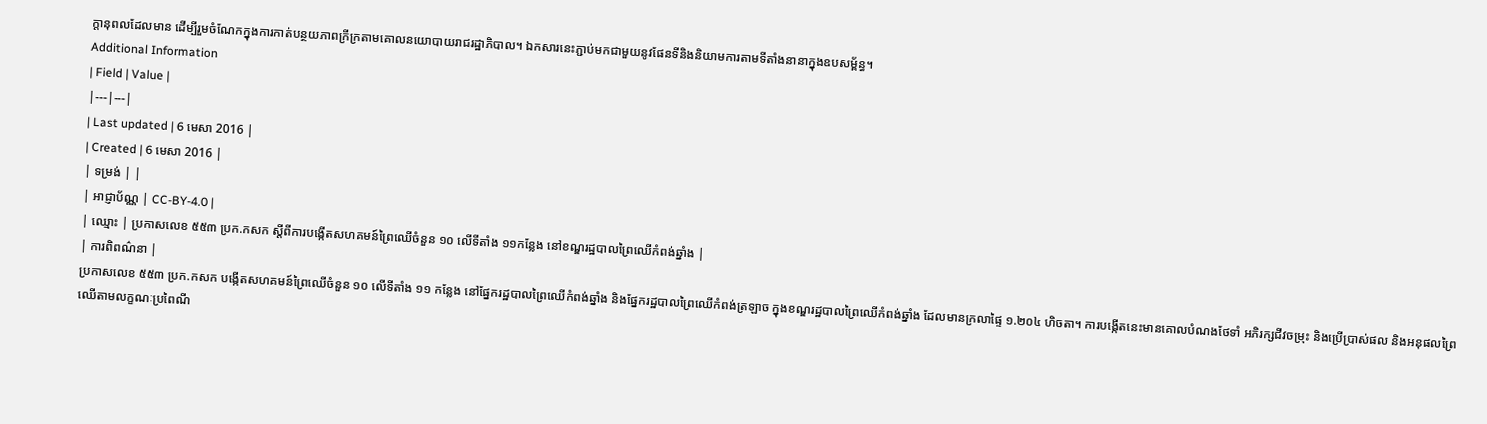ក្ដានុពលដែលមាន ដើម្បីរួមចំណែកក្នុងការកាត់បន្ថយភាពក្រីក្រតាមគោលនយោបាយរាជរដ្ឋាភិបាល។ ឯកសារនេះភ្ជាប់មកជាមួយនូវផែនទីនិងនិយាមការតាមទីតាំងនានាក្នុងឧបសម្ព័ន្ធ។
Additional Information
| Field | Value |
|---|---|
| Last updated | 6 មេសា 2016 |
| Created | 6 មេសា 2016 |
| ទម្រង់ | |
| អាជ្ញាប័ណ្ណ | CC-BY-4.0 |
| ឈ្មោះ | ប្រកាសលេខ ៥៥៣ ប្រក.កសក ស្ដីពីការបង្កើតសហគមន៍ព្រៃឈើចំនួន ១០ លើទីតាំង ១១កន្លែង នៅខណ្ឌរដ្ឋបាលព្រៃឈើកំពង់ឆ្នាំង |
| ការពិពណ៌នា |
ប្រកាសលេខ ៥៥៣ ប្រក.កសក បង្កើតសហគមន៍ព្រៃឈើចំនួន ១០ លើទីតាំង ១១ កន្លែង នៅផ្នែករដ្ឋបាលព្រៃឈើកំពង់ឆ្នាំង និងផ្នែករដ្ឋបាលព្រៃឈើកំពង់ត្រឡាច ក្នុងខណ្ឌរដ្ឋបាលព្រៃឈើកំពង់ឆ្នាំង ដែលមានក្រលាផ្ទៃ ១.២០៤ ហិចតា។ ការបង្កើតនេះមានគោលបំណងថែទាំ អភិរក្សជីវចម្រុះ និងប្រើប្រាស់ផល និងអនុផលព្រៃឈើតាមលក្ខណៈប្រពៃណី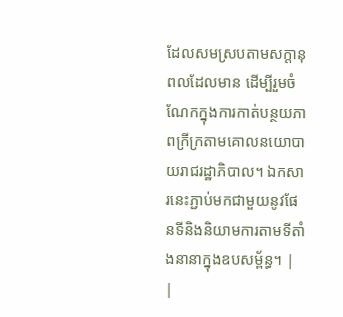ដែលសមស្របតាមសក្ដានុពលដែលមាន ដើម្បីរួមចំណែកក្នុងការកាត់បន្ថយភាពក្រីក្រតាមគោលនយោបាយរាជរដ្ឋាភិបាល។ ឯកសារនេះភ្ជាប់មកជាមួយនូវផែនទីនិងនិយាមការតាមទីតាំងនានាក្នុងឧបសម្ព័ន្ធ។ |
|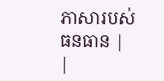ភាសារបស់ធនធាន |
|